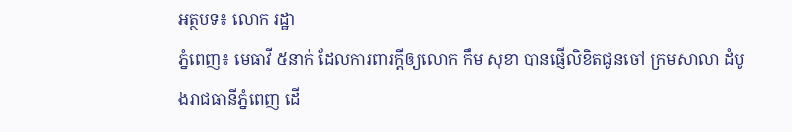អត្ថបទ៖ លោក រដ្ឋា
ភ្នំពេញ៖ មេធាវី ៥នាក់ ដែលការពារក្តីឲ្យលោក កឹម សុខា បានផ្ញើលិខិតជូនចៅ ក្រមសាលា ដំបូងរាជធានីភ្នំពេញ ដើ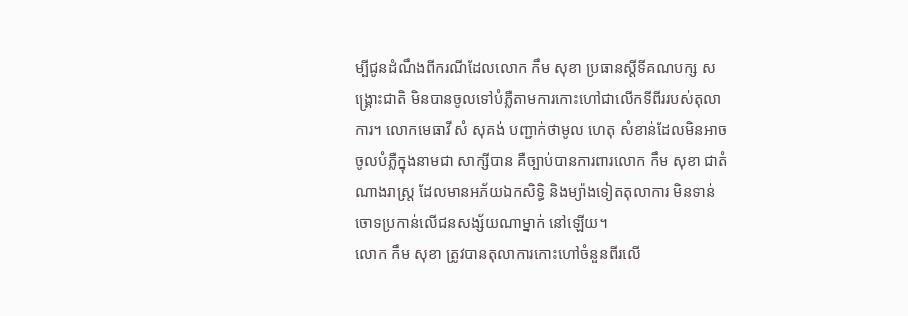ម្បីជូនដំណឹងពីករណីដែលលោក កឹម សុខា ប្រធានស្តីទីគណបក្ស សង្គ្រោះជាតិ មិនបានចូលទៅបំភ្លឺតាមការកោះហៅជាលើកទីពីររបស់តុលាការ។ លោកមេធាវី សំ សុគង់ បញ្ជាក់ថាមូល ហេតុ សំខាន់ដែលមិនអាចចូលបំភ្លឺក្នុងនាមជា សាក្សីបាន គឺច្បាប់បានការពារលោក កឹម សុខា ជាតំណាងរាស្ត្រ ដែលមានអភ័យឯកសិទ្ធិ និងម្យ៉ាងទៀតតុលាការ មិនទាន់ចោទប្រកាន់លើជនសង្ស័យណាម្នាក់ នៅឡើយ។
លោក កឹម សុខា ត្រូវបានតុលាការកោះហៅចំនួនពីរលើ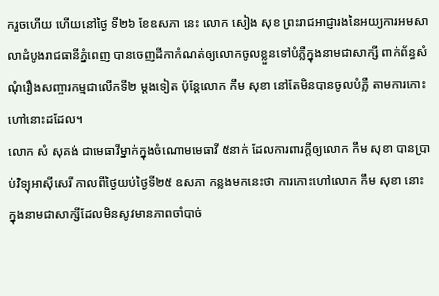ករួចហើយ ហើយនៅថ្ងៃ ទី២៦ ខែឧសភា នេះ លោក សៀង សុខ ព្រះរាជអាជ្ញារងនៃអយ្យការអមសាលាដំបូងរាជធានីភ្នំពេញ បានចេញដីកាកំណត់ឲ្យលោកចូលខ្លួនទៅបំភ្លឺក្នុងនាមជាសាក្សី ពាក់ព័ន្ធសំណុំរឿងសញ្ចារកម្មជាលើកទី២ ម្តងទៀត ប៉ុន្តែលោក កឹម សុខា នៅតែមិនបានចូលបំភ្លឺ តាមការកោះហៅនោះដដែល។
លោក សំ សុគង់ ជាមេធាវីម្នាក់ក្នុងចំណោមមេធាវី ៥នាក់ ដែលការពារក្តីឲ្យលោក កឹម សុខា បានប្រាប់វិទ្យុអាស៊ីសេរី កាលពីថ្ងៃយប់ថ្ងៃទី២៥ ឧសភា កន្លងមកនេះថា ការកោះហៅលោក កឹម សុខា នោះ ក្នុងនាមជាសាក្សីដែលមិនសូវមានភាពចាំបាច់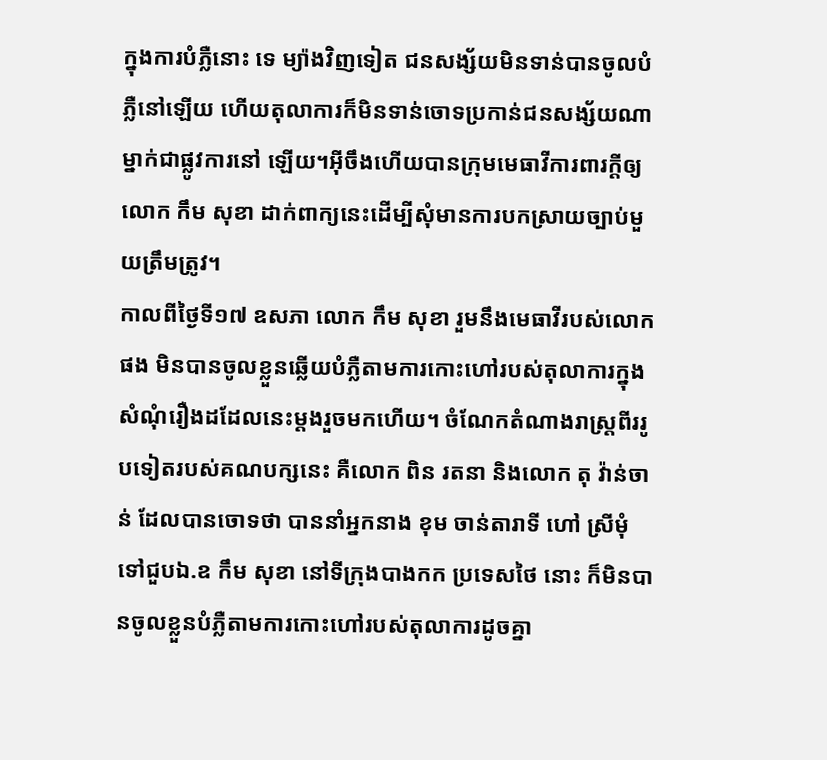ក្នុងការបំភ្លឺនោះ ទេ ម្យ៉ាងវិញទៀត ជនសង្ស័យមិនទាន់បានចូលបំភ្លឺនៅឡើយ ហើយតុលាការក៏មិនទាន់ចោទប្រកាន់ជនសង្ស័យណាម្នាក់ជាផ្លូវការនៅ ឡើយ។អ៊ីចឹងហើយបានក្រុមមេធាវីការពារក្តីឲ្យលោក កឹម សុខា ដាក់ពាក្យនេះដើម្បីសុំមានការបកស្រាយច្បាប់មួយត្រឹមត្រូវ។
កាលពីថ្ងៃទី១៧ ឧសភា លោក កឹម សុខា រួមនឹងមេធាវីរបស់លោកផង មិនបានចូលខ្លួនឆ្លើយបំភ្លឺតាមការកោះហៅរបស់តុលាការក្នុងសំណុំរឿងដដែលនេះម្តងរួចមកហើយ។ ចំណែកតំណាងរាស្ត្រពីររូបទៀតរបស់គណបក្សនេះ គឺលោក ពិន រតនា និងលោក តុ វ៉ាន់ចាន់ ដែលបានចោទថា បាននាំអ្នកនាង ខុម ចាន់តារាទី ហៅ ស្រីមុំ ទៅជួបឯ.ឧ កឹម សុខា នៅទីក្រុងបាងកក ប្រទេសថៃ នោះ ក៏មិនបានចូលខ្លួនបំភ្លឺតាមការកោះហៅរបស់តុលាការដូចគ្នា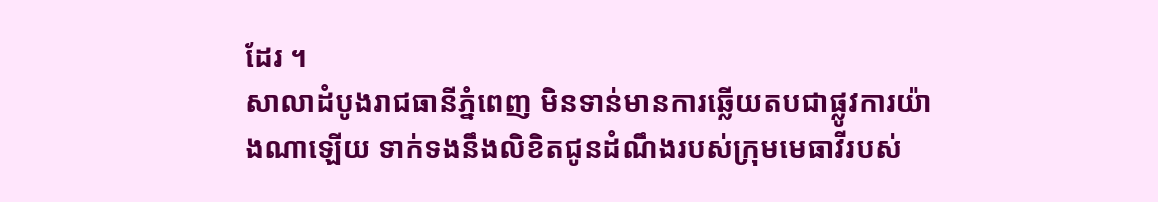ដែរ ។
សាលាដំបូងរាជធានីភ្នំពេញ មិនទាន់មានការឆ្លើយតបជាផ្លូវការយ៉ាងណាឡើយ ទាក់ទងនឹងលិខិតជូនដំណឹងរបស់ក្រុមមេធាវីរបស់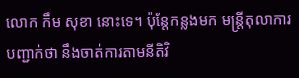លោក កឹម សុខា នោះទេ។ ប៉ុន្តែកន្លងមក មន្ត្រីតុលាការបញ្ជាក់ថា នឹងចាត់ការតាមនីតិវិ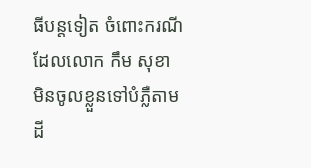ធីបន្តទៀត ចំពោះករណីដែលលោក កឹម សុខា មិនចូលខ្លួនទៅបំភ្លឺតាមដី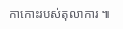កាកោះរបស់តុលាការ ៕